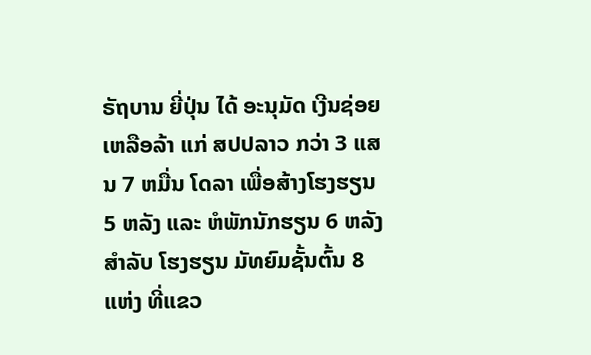ຣັຖບານ ຍີ່ປຸ່ນ ໄດ້ ອະນຸມັດ ເງີນຊ່ອຍເຫລືອລ້າ ແກ່ ສປປລາວ ກວ່າ 3 ແສນ 7 ຫມື່ນ ໂດລາ ເພື່ອສ້າງໂຮງຮຽນ 5 ຫລັງ ແລະ ຫໍພັກນັກຮຽນ 6 ຫລັງ ສຳລັບ ໂຮງຮຽນ ມັທຍົມຊັ້ນຕົ້ນ 8 ແຫ່ງ ທີ່ແຂວ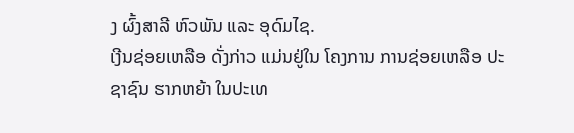ງ ຜົ້ງສາລີ ຫົວພັນ ແລະ ອຸດົມໄຊ.
ເງີນຊ່ອຍເຫລືອ ດັ່ງກ່າວ ແມ່ນຢູ່ໃນ ໂຄງການ ການຊ່ອຍເຫລືອ ປະຊາຊົນ ຮາກຫຍ້າ ໃນປະເທ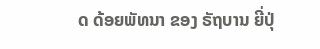ດ ດ້ອຍພັທນາ ຂອງ ຣັຖບານ ຍີ່ປຸ່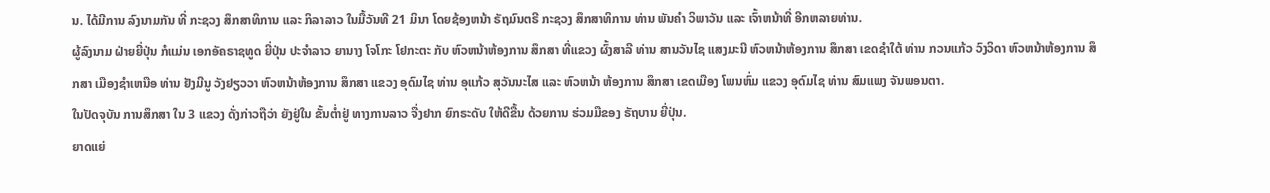ນ. ໄດ້ມີການ ລົງນາມກັນ ທີ່ ກະຊວງ ສຶກສາທິການ ແລະ ກິລາລາວ ໃນມື້ວັນທີ 21 ມິນາ ໂດຍຊ້ອງຫນ້າ ຣັຖມົນຕຣີ ກະຊວງ ສຶກສາທິການ ທ່ານ ພັນຄຳ ວິພາວັນ ແລະ ເຈົ້າຫນ້າທີ່ ອີກຫລາຍທ່ານ.
ຜູ້ລົງນາມ ຝ່າຍຍີ່ປຸ່ນ ກໍແມ່ນ ເອກອັຄຣາຊທູດ ຍີ່ປຸ່ນ ປະຈຳລາວ ຍານາງ ໂຈໂກະ ໂຢກະຕະ ກັບ ຫົວຫນ້າຫ້ອງການ ສຶກສາ ທີ່ແຂວງ ຜົ້ງສາລີ ທ່ານ ສານວັນໄຊ ແສງມະນີ ຫົວຫນ້າຫ້ອງການ ສຶກສາ ເຂດຊຳໃຕ້ ທ່ານ ກວນແກ້ວ ວົງວິດາ ຫົວຫນ້າຫ້ອງການ ສຶກສາ ເມືອງຊຳເຫນືອ ທ່ານ ຢັງມີນູ ວັງຢຽວວາ ຫົວຫນ້າຫ້ອງການ ສຶກສາ ແຂວງ ອຸດົມໄຊ ທ່ານ ອຸແກ້ວ ສຸວັນນະໄສ ແລະ ຫົວຫນ້າ ຫ້ອງການ ສຶກສາ ເຂດເມືອງ ໂພນຫົ່ມ ແຂວງ ອຸດົມໄຊ ທ່ານ ສົມແພງ ຈັນພອນຕາ.
ໃນປັດຈຸບັນ ການສຶກສາ ໃນ 3 ແຂວງ ດັ່ງກ່າວຖືວ່າ ຍັງຢູ່ໃນ ຂັ້ນຕ່ຳຢູ່ ທາງການລາວ ຈື່ງຢາກ ຍົກຣະດັບ ໃຫ້ດີຂື້ນ ດ້ວຍການ ຮ່ວມມືຂອງ ຣັຖບານ ຍີ່ປຸ່ນ.
ຍາດແຍ່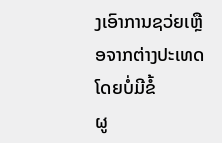ງເອົາການຊວ່ຍເຫຼືອຈາກຕ່າງປະເທດໂດຍບໍ່ມີຂໍ້
ຜູ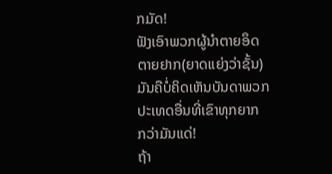ກມັດ!
ຟັງເອົາພວກຜູ້ນໍາຕາຍອຶດຕາຍຢາກ(ຍາດແຍ່ງວ່າຊັ້ນ)
ມັນຄືບໍ່ຄິດເຫັນບັນດາພວກປະເທດອື່ນທີ່ເຂົາທຸກຍາກ
ກວ່າມັນແດ່!
ຖ້າ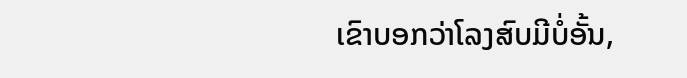ເຂົາບອກວ່າໂລງສົບມີບໍ່ອັ້ນ,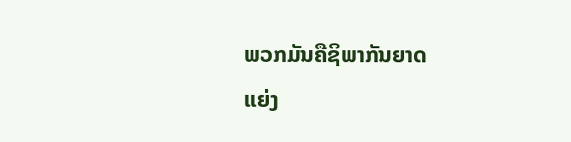ພວກມັນຄືຊິພາກັນຍາດ
ແຍ່ງ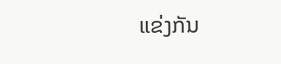ແຂ່ງກັນ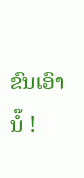ຂົນເອົານໍ໊ !